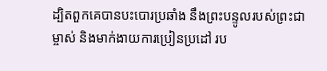ដ្បិតពួកគេបានបះបោរប្រឆាំង នឹងព្រះបន្ទូលរបស់ព្រះជាម្ចាស់ និងមាក់ងាយការប្រៀនប្រដៅ រប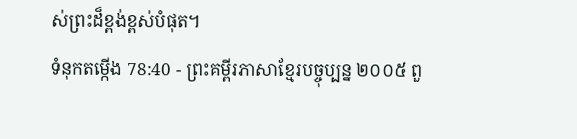ស់ព្រះដ៏ខ្ពង់ខ្ពស់បំផុត។
ទំនុកតម្កើង 78:40 - ព្រះគម្ពីរភាសាខ្មែរបច្ចុប្បន្ន ២០០៥ ពួ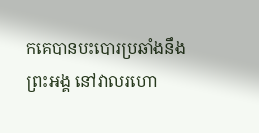កគេបានបះបោរប្រឆាំងនឹងព្រះអង្គ នៅវាលរហោ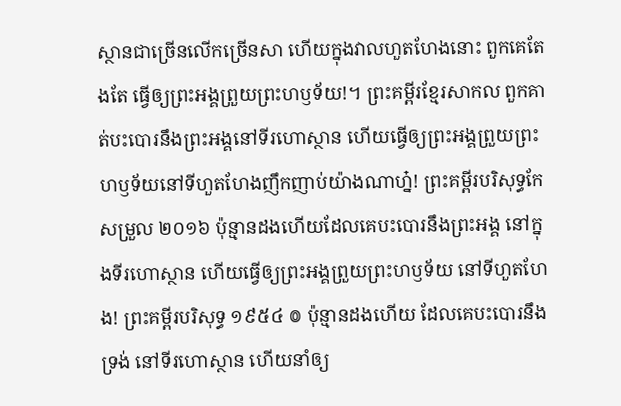ស្ថានជាច្រើនលើកច្រើនសា ហើយក្នុងវាលហួតហែងនោះ ពួកគេតែងតែ ធ្វើឲ្យព្រះអង្គព្រួយព្រះហឫទ័យ!។ ព្រះគម្ពីរខ្មែរសាកល ពួកគាត់បះបោរនឹងព្រះអង្គនៅទីរហោស្ថាន ហើយធ្វើឲ្យព្រះអង្គព្រួយព្រះហឫទ័យនៅទីហួតហែងញឹកញាប់យ៉ាងណាហ្ន៎! ព្រះគម្ពីរបរិសុទ្ធកែសម្រួល ២០១៦ ប៉ុន្មានដងហើយដែលគេបះបោរនឹងព្រះអង្គ នៅក្នុងទីរហោស្ថាន ហើយធ្វើឲ្យព្រះអង្គព្រួយព្រះហឫទ័យ នៅទីហួតហែង! ព្រះគម្ពីរបរិសុទ្ធ ១៩៥៤ ៙ ប៉ុន្មានដងហើយ ដែលគេបះបោរនឹងទ្រង់ នៅទីរហោស្ថាន ហើយនាំឲ្យ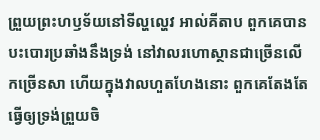ព្រួយព្រះហឫទ័យនៅទីល្ហល្ហេវ អាល់គីតាប ពួកគេបានបះបោរប្រឆាំងនឹងទ្រង់ នៅវាលរហោស្ថានជាច្រើនលើកច្រើនសា ហើយក្នុងវាលហួតហែងនោះ ពួកគេតែងតែ ធ្វើឲ្យទ្រង់ព្រួយចិ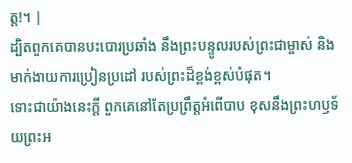ត្ត!។ |
ដ្បិតពួកគេបានបះបោរប្រឆាំង នឹងព្រះបន្ទូលរបស់ព្រះជាម្ចាស់ និងមាក់ងាយការប្រៀនប្រដៅ របស់ព្រះដ៏ខ្ពង់ខ្ពស់បំផុត។
ទោះជាយ៉ាងនេះក្ដី ពួកគេនៅតែប្រព្រឹត្តអំពើបាប ខុសនឹងព្រះហឫទ័យព្រះអ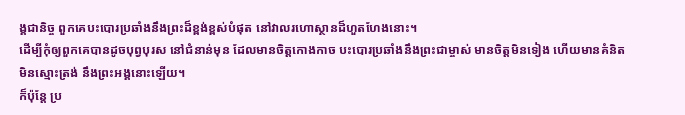ង្គជានិច្ច ពួកគេបះបោរប្រឆាំងនឹងព្រះដ៏ខ្ពង់ខ្ពស់បំផុត នៅវាលរហោស្ថានដ៏ហួតហែងនោះ។
ដើម្បីកុំឲ្យពួកគេបានដូចបុព្វបុរស នៅជំនាន់មុន ដែលមានចិត្តកោងកាច បះបោរប្រឆាំងនឹងព្រះជាម្ចាស់ មានចិត្តមិនទៀង ហើយមានគំនិតមិនស្មោះត្រង់ នឹងព្រះអង្គនោះឡើយ។
ក៏ប៉ុន្តែ ប្រ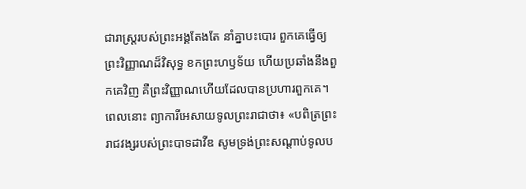ជារាស្ត្ររបស់ព្រះអង្គតែងតែ នាំគ្នាបះបោរ ពួកគេធ្វើឲ្យព្រះវិញ្ញាណដ៏វិសុទ្ធ ខកព្រះហឫទ័យ ហើយប្រឆាំងនឹងពួកគេវិញ គឺព្រះវិញ្ញាណហើយដែលបានប្រហារពួកគេ។
ពេលនោះ ព្យាការីអេសាយទូលព្រះរាជាថា៖ «បពិត្រព្រះរាជវង្សរបស់ព្រះបាទដាវីឌ សូមទ្រង់ព្រះសណ្ដាប់ទូលប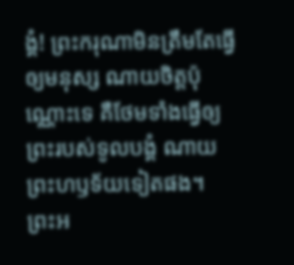ង្គំ! ព្រះករុណាមិនត្រឹមតែធ្វើឲ្យមនុស្ស ណាយចិត្តប៉ុណ្ណោះទេ គឺថែមទាំងធ្វើឲ្យព្រះរបស់ទូលបង្គំ ណាយព្រះហឫទ័យទៀតផង។
ព្រះអ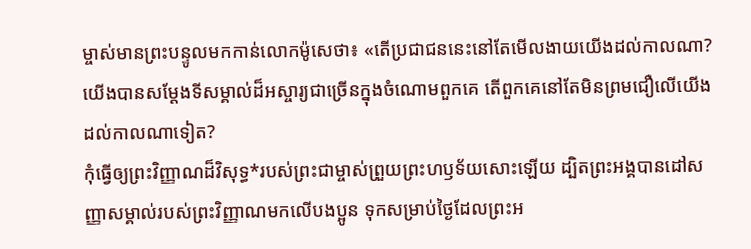ម្ចាស់មានព្រះបន្ទូលមកកាន់លោកម៉ូសេថា៖ «តើប្រជាជននេះនៅតែមើលងាយយើងដល់កាលណា? យើងបានសម្តែងទីសម្គាល់ដ៏អស្ចារ្យជាច្រើនក្នុងចំណោមពួកគេ តើពួកគេនៅតែមិនព្រមជឿលើយើងដល់កាលណាទៀត?
កុំធ្វើឲ្យព្រះវិញ្ញាណដ៏វិសុទ្ធ*របស់ព្រះជាម្ចាស់ព្រួយព្រះហឫទ័យសោះឡើយ ដ្បិតព្រះអង្គបានដៅសញ្ញាសម្គាល់របស់ព្រះវិញ្ញាណមកលើបងប្អូន ទុកសម្រាប់ថ្ងៃដែលព្រះអ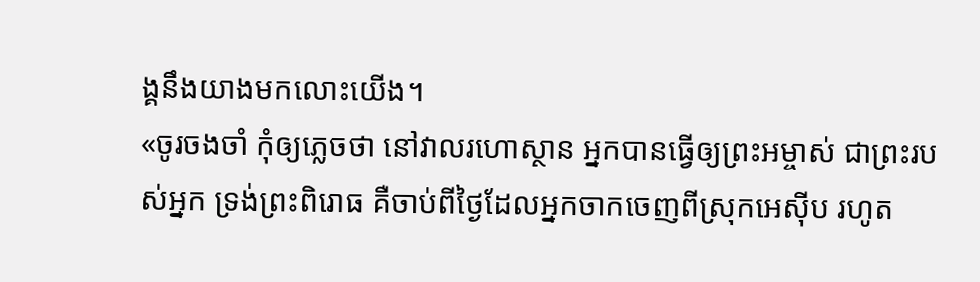ង្គនឹងយាងមកលោះយើង។
«ចូរចងចាំ កុំឲ្យភ្លេចថា នៅវាលរហោស្ថាន អ្នកបានធ្វើឲ្យព្រះអម្ចាស់ ជាព្រះរបស់អ្នក ទ្រង់ព្រះពិរោធ គឺចាប់ពីថ្ងៃដែលអ្នកចាកចេញពីស្រុកអេស៊ីប រហូត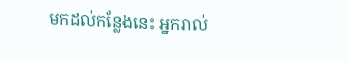មកដល់កន្លែងនេះ អ្នករាល់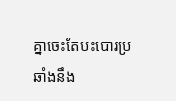គ្នាចេះតែបះបោរប្រឆាំងនឹង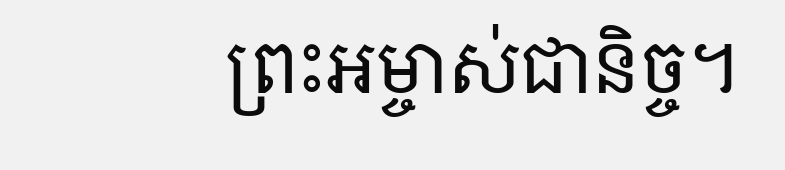ព្រះអម្ចាស់ជានិច្ច។